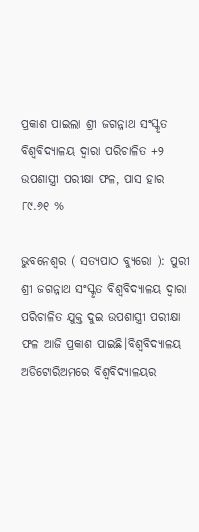ପ୍ରକାଶ ପାଇଲା ଶ୍ରୀ ଜଗନ୍ନାଥ ସଂସ୍କୃତ ବିଶ୍ୱବିଦ୍ୟାଳୟ ଦ୍ୱାରା ପରିଚାଳିତ +୨ ଉପଶାସ୍ତ୍ରୀ ପରୀକ୍ଷା ଫଳ, ପାସ ହାର ୮୯.୬୧ %

ଭୁବନେଶ୍ୱର ( ସତ୍ୟପାଠ ବ୍ୟୁରୋ ): ପୁରୀ ଶ୍ରୀ ଜଗନ୍ନାଥ ସଂସ୍କୃତ ବିଶ୍ୱବିଦ୍ୟାଳୟ ଦ୍ୱାରା ପରିଚାଳିତ ଯୁକ୍ତ ଦୁଇ ଉପଶାସ୍ତ୍ରୀ ପରୀକ୍ଷା ଫଳ ଆଜି ପ୍ରକାଶ ପାଇଛି।ବିଶ୍ୱବିଦ୍ୟାଳୟ ଅଡିଟୋରିଅମରେ ବିଶ୍ୱବିଦ୍ୟାଳୟର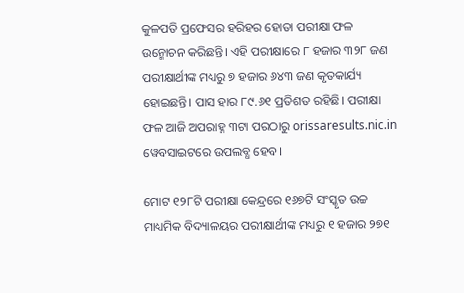କୁଳପତି ପ୍ରଫେସର ହରିହର ହୋତା ପରୀକ୍ଷା ଫଳ ଉନ୍ମୋଚନ କରିଛନ୍ତି। ଏହି ପରୀକ୍ଷାରେ ୮ ହଜାର ୩୨୮ ଜଣ ପରୀକ୍ଷାର୍ଥୀଙ୍କ ମଧ୍ୟରୁ ୭ ହଜାର ୬୪୩ ଜଣ କୃତକାର୍ଯ୍ୟ ହୋଇଛନ୍ତି। ପାସ ହାର ୮୯.୬୧ ପ୍ରତିଶତ ରହିଛି। ପରୀକ୍ଷା ଫଳ ଆଜି ଅପରାହ୍ନ ୩ଟା ପରଠାରୁ orissaresults.nic.in ୱେବସାଇଟରେ ଉପଲବ୍ଧ ହେବ।

ମୋଟ ୧୨୮ଟି ପରୀକ୍ଷା କେନ୍ଦ୍ରରେ ୧୬୭ଟି ସଂସ୍କୃତ ଉଚ୍ଚ ମାଧ୍ୟମିକ ବିଦ୍ୟାଳୟର ପରୀକ୍ଷାର୍ଥୀଙ୍କ ମଧ୍ୟରୁ ୧ ହଜାର ୨୭୧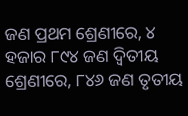ଜଣ ପ୍ରଥମ ଶ୍ରେଣୀରେ, ୪ ହଜାର ୮୯୪ ଜଣ ଦ୍ଵିତୀୟ ଶ୍ରେଣୀରେ, ୮୪୬ ଜଣ ତୃତୀୟ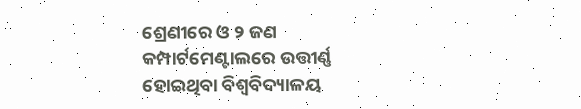ଶ୍ରେଣୀରେ ଓ ୨ ଜଣ କମ୍ପାର୍ଟମେଣ୍ଟାଲରେ ଉତ୍ତୀର୍ଣ୍ଣ ହୋଇଥିବା ବିଶ୍ୱବିଦ୍ୟାଳୟ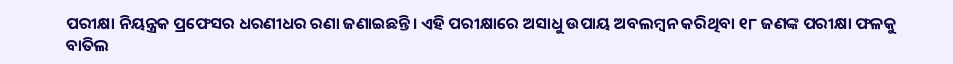ପରୀକ୍ଷା ନିୟନ୍ତ୍ରକ ପ୍ରଫେସର ଧରଣୀଧର ରଣା ଜଣାଇଛନ୍ତି। ଏହି ପରୀକ୍ଷାରେ ଅସାଧୁ ଉପାୟ ଅବଲମ୍ବନ କରିଥିବା ୧୮ ଜଣଙ୍କ ପରୀକ୍ଷା ଫଳକୁ ବାତିଲ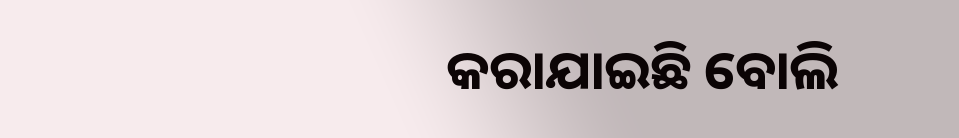କରାଯାଇଛି ବୋଲି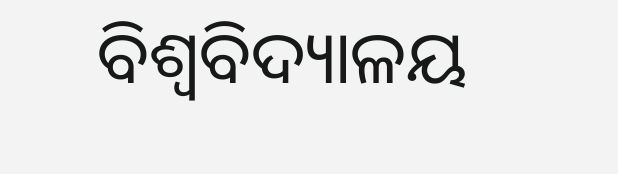ବିଶ୍ଵବିଦ୍ୟାଳୟ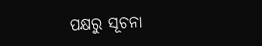ପକ୍ଷରୁ ସୂଚନା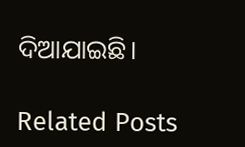ଦିଆଯାଇଛି।

Related Posts